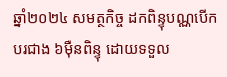ឆ្នាំ២០២៤ សមត្ថកិច្ច ដកពិន្ទុបណ្ណបើកបរជាង ៦ម៉ឺនពិន្ទុ ដោយទទួល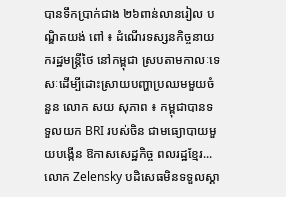បានទឹកប្រាក់ជាង ២៦ពាន់លានរៀល បណ្ឌិតយង់ ពៅ ៖ ដំណើរទស្សនកិច្ចនាយករដ្ឋមន្ត្រីថៃ នៅកម្ពុជា ស្របតាមកាលៈទេសៈដើម្បីដោះស្រាយបញ្ហាប្រឈមមួយចំនួន លោក សយ សុភាព ៖ កម្ពុជាបានទទួលយក BRI របស់ចិន ជាមធ្យោបាយមួយបង្កើន ឱកាសសេដ្ឋកិច្ច ពលរដ្ឋខ្មែរ...
លោក Zelensky បដិសេធមិនទទួលស្គា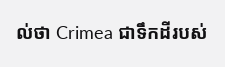ល់ថា Crimea ជាទឹកដីរបស់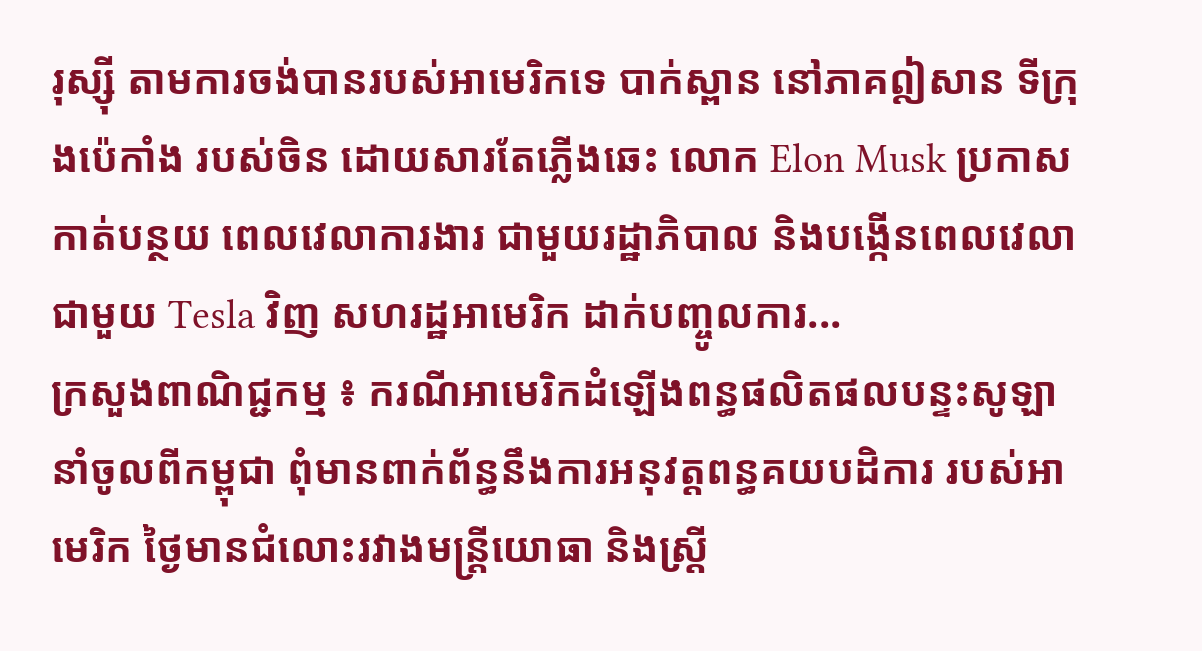រុស្ស៊ី តាមការចង់បានរបស់អាមេរិកទេ បាក់ស្ពាន នៅភាគឦសាន ទីក្រុងប៉េកាំង របស់ចិន ដោយសារតែភ្លើងឆេះ លោក Elon Musk ប្រកាសកាត់បន្ថយ ពេលវេលាការងារ ជាមួយរដ្ឋាភិបាល និងបង្កើនពេលវេលាជាមួយ Tesla វិញ សហរដ្ឋអាមេរិក ដាក់បញ្ចូលការ...
ក្រសួងពាណិជ្ជកម្ម ៖ ករណីអាមេរិកដំឡើងពន្ធផលិតផលបន្ទះសូឡានាំចូលពីកម្ពុជា ពុំមានពាក់ព័ន្ធនឹងការអនុវត្តពន្ធគយបដិការ របស់អាមេរិក ថ្ងៃមានជំលោះរវាងមន្រ្តីយោធា និងស្រ្តី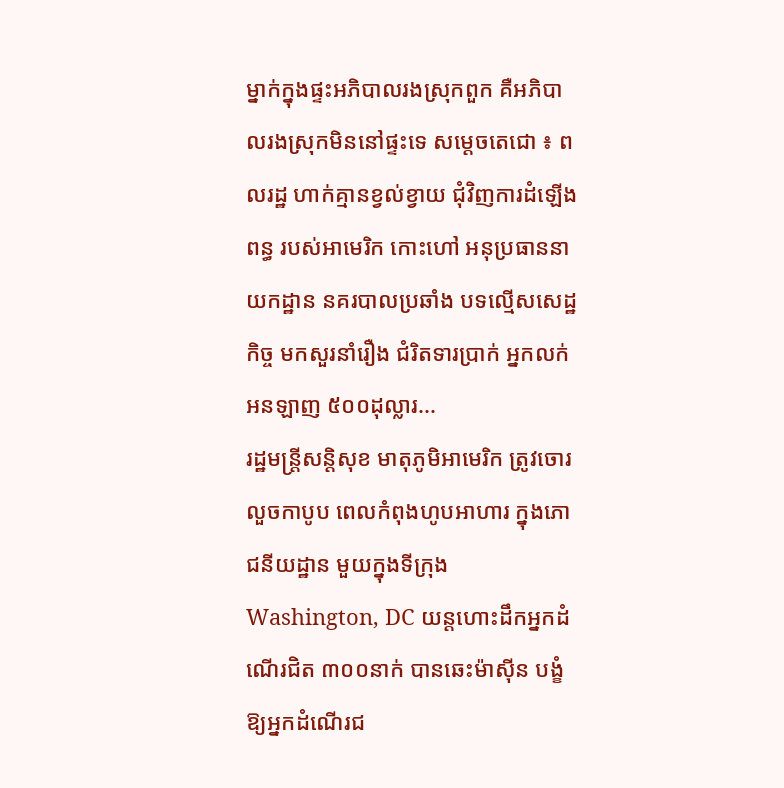ម្នាក់ក្នុងផ្ទះអភិបាលរងស្រុកពួក គឺអភិបាលរងស្រុកមិននៅផ្ទះទេ សម្តេចតេជោ ៖ ពលរដ្ឋ ហាក់គ្មានខ្វល់ខ្វាយ ជុំវិញការដំឡើងពន្ធ របស់អាមេរិក កោះហៅ អនុប្រធាននាយកដ្ឋាន នគរបាលប្រឆាំង បទល្មើសសេដ្ឋកិច្ច មកសួរនាំរឿង ជំរិតទារប្រាក់ អ្នកលក់អនឡាញ ៥០០ដុល្លារ...
រដ្ឋមន្ត្រីសន្តិសុខ មាតុភូមិអាមេរិក ត្រូវចោរលួចកាបូប ពេលកំពុងហូបអាហារ ក្នុងភោជនីយដ្ឋាន មួយក្នុងទីក្រុង Washington, DC យន្តហោះដឹកអ្នកដំណើរជិត ៣០០នាក់ បានឆេះម៉ាស៊ីន បង្ខំឱ្យអ្នកដំណើរជ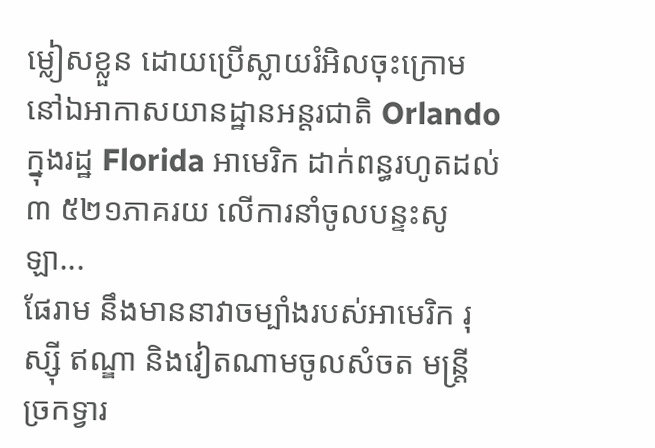ម្លៀសខ្លួន ដោយប្រើស្លាយរំអិលចុះក្រោម នៅឯអាកាសយានដ្ឋានអន្តរជាតិ Orlando ក្នុងរដ្ឋ Florida អាមេរិក ដាក់ពន្ធរហូតដល់ ៣ ៥២១ភាគរយ លើការនាំចូលបន្ទះសូឡា...
ផែរាម នឹងមាននាវាចម្បាំងរបស់អាមេរិក រុស្ស៊ី ឥណ្ឌា និងវៀតណាមចូលសំចត មន្ត្រីច្រកទ្វារ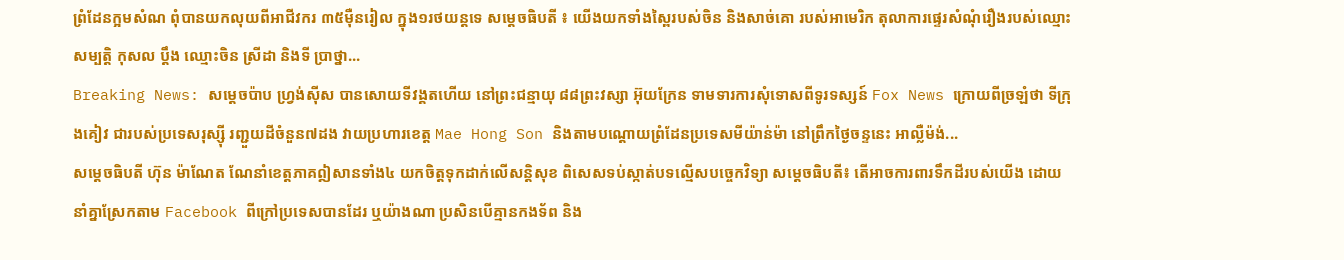ព្រំដែនក្អមសំណ ពុំបានយកលុយពីអាជីវករ ៣៥ម៉ឺនរៀល ក្នុង១រថយន្តទេ សម្តេចធិបតី ៖ យើងយកទាំងស្ពៃរបស់ចិន និងសាច់គោ របស់អាមេរិក តុលាការផ្ទេរសំណុំរឿងរបស់ឈ្មោះ សម្បត្តិ កុសល ប្តឹង ឈ្មោះចិន ស្រីដា និងទី ប្រាថ្នា...
Breaking News: សម្តេចប៉ាប ហ្វ្រង់ស៊ីស បានសោយទីវង្គតហើយ នៅព្រះជន្មាយុ ៨៨ព្រះវស្សា អ៊ុយក្រែន ទាមទារការសុំទោសពីទូរទស្សន៍ Fox News ក្រោយពីច្រឡំថា ទីក្រុងគៀវ ជារបស់ប្រទេសរុស្ស៊ី រញ្ជួយដីចំនួន៧ដង វាយប្រហារខេត្ត Mae Hong Son និងតាមបណ្តោយព្រំដែនប្រទេសមីយ៉ាន់ម៉ា នៅព្រឹកថ្ងៃចន្ទនេះ អាល្លឺម៉ង់...
សម្តេចធិបតី ហ៊ុន ម៉ាណែត ណែនាំខេត្តភាគឦសានទាំង៤ យកចិត្តទុកដាក់លើសន្តិសុខ ពិសេសទប់ស្កាត់បទល្មើសបច្ចេកវិទ្យា សម្ដេចធិបតី៖ តើអាចការពារទឹកដីរបស់យើង ដោយនាំគ្នាស្រែកតាម Facebook ពីក្រៅប្រទេសបានដែរ ឬយ៉ាងណា ប្រសិនបើគ្មានកងទ័ព និង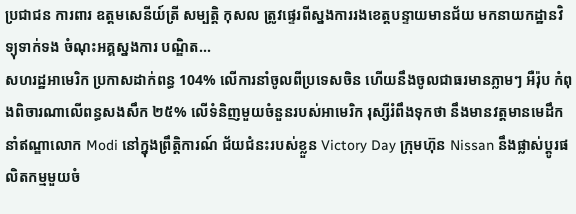ប្រជាជន ការពារ ឧត្តមសេនីយ៍ត្រី សម្បត្តិ កុសល ត្រូវផ្ទេរពីស្នងការរងខេត្តបន្ទាយមានជ័យ មកនាយកដ្ឋានវិទ្យុទាក់ទង ចំណុះអគ្គស្នងការ បណ្ឌិត...
សហរដ្ឋអាមេរិក ប្រកាសដាក់ពន្ធ 104% លើការនាំចូលពីប្រទេសចិន ហើយនឹងចូលជាធរមានភ្លាមៗ អឺរ៉ុប កំពុងពិចារណាលើពន្ធសងសឹក ២៥% លើទំនិញមួយចំនួនរបស់អាមេរិក រុស្សីរំពឹងទុកថា នឹងមានវត្តមានមេដឹកនាំឥណ្ឌាលោក Modi នៅក្នុងព្រឹត្តិការណ៍ ជ័យជំនះរបស់ខ្លួន Victory Day ក្រុមហ៊ុន Nissan នឹងផ្លាស់ប្តូរផលិតកម្មមួយចំ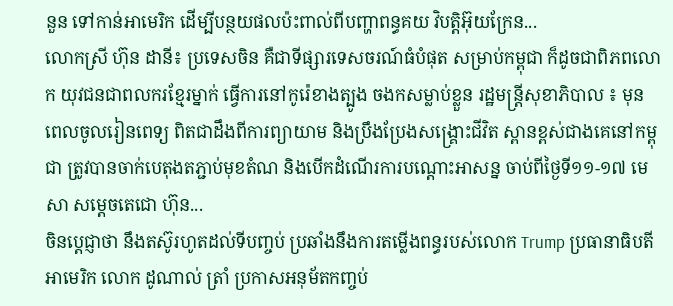នួន ទៅកាន់អាមេរិក ដើម្បីបន្ថយផលប៉ះពាល់ពីបញ្ហាពន្ធគយ វិបត្តិអ៊ុយក្រែន...
លោកស្រី ហ៊ុន ដានី៖ ប្រទេសចិន គឺជាទីផ្សារទេសចរណ៍ធំបំផុត សម្រាប់កម្ពុជា ក៏ដូចជាពិភពលោក យុវជនជាពលករខ្មែរម្នាក់ ធ្វើការនៅកូរ៉េខាងត្បូង ចងកសម្លាប់ខ្លួន រដ្ឋមន្រ្តីសុខាភិបាល ៖ មុនពេលចូលរៀនពេទ្យ ពិតជាដឹងពីការព្យាយាម និងប្រឹងប្រែងសង្គ្រោះជីវិត ស្ពានខ្ពស់ជាងគេនៅកម្ពុជា ត្រូវបានចាក់បេតុងតភ្ជាប់មុខតំណ និងបើកដំណើរការបណ្តោះអាសន្ន ចាប់ពីថ្ងៃទី១១-១៧ មេសា សម្តេចតេជោ ហ៊ុន...
ចិនប្តេជ្ញាថា នឹងតស៊ូរហូតដល់ទីបញ្ចប់ ប្រឆាំងនឹងការតម្លើងពន្ធរបស់លោក Trump ប្រធានាធិបតីអាមេរិក លោក ដូណាល់ ត្រាំ ប្រកាសអនុម័តកញ្ចប់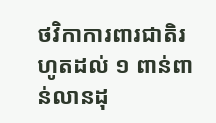ថវិកាការពារជាតិរហូតដល់ ១ ពាន់ពាន់លានដុ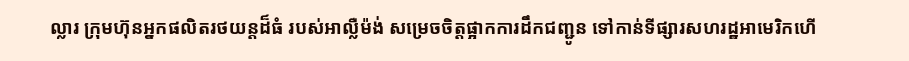ល្លារ ក្រុមហ៊ុនអ្នកផលិតរថយន្តដ៏ធំ របស់អាល្លឺម៉ង់ សម្រេចចិត្តផ្អាកការដឹកជញ្ជូន ទៅកាន់ទីផ្សារសហរដ្ឋអាមេរិកហើ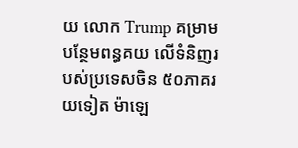យ លោក Trump គម្រាមបន្ថែមពន្ធគយ លើទំនិញរបស់ប្រទេសចិន ៥០ភាគរយទៀត ម៉ាឡេ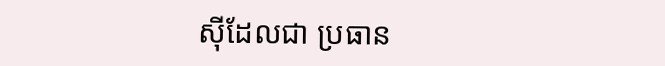ស៊ីដែលជា ប្រធាន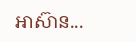អាស៊ាន...